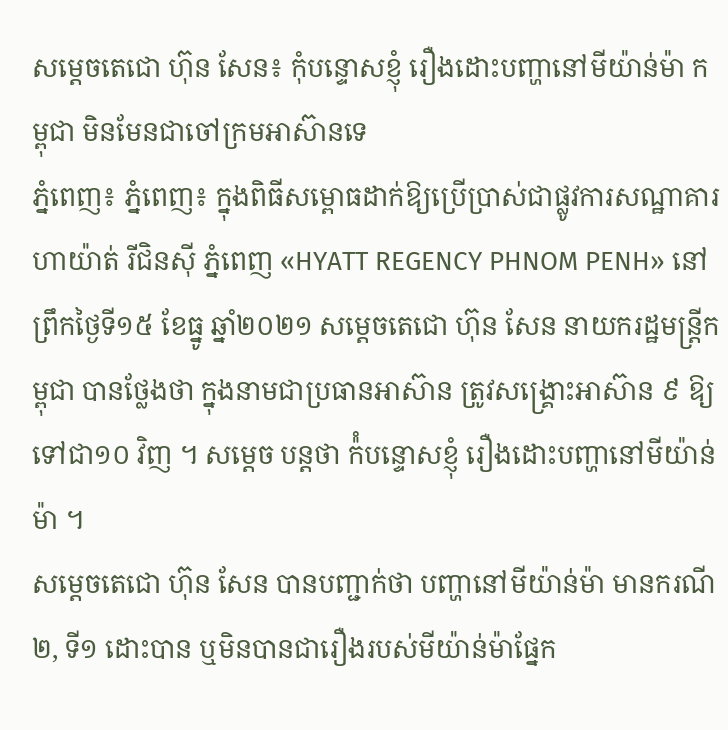សម្តេចតេជោ ហ៊ុន សែន៖ កុំបន្ទោសខ្ញុំ រឿងដោះបញ្ហានៅមីយ៉ាន់ម៉ា កម្ពុជា មិនមែនជាចៅក្រមអាស៊ានទេ
ភ្នំពេញ៖ ភ្នំពេញ៖ ក្នុងពិធីសម្ពោធដាក់ឱ្យប្រើប្រាស់ជាផ្លូវការសណ្ឋាគារ ហាយ៉ាត់ រីជិនស៊ី ភ្នំពេញ «HYATT REGENCY PHNOM PENH» នៅព្រឹកថ្ងៃទី១៥ ខែធ្នូ ឆ្នាំ២០២១ សម្តេចតេជោ ហ៊ុន សែន នាយករដ្ឋមន្ត្រីកម្ពុជា បានថ្លែងថា ក្នុងនាមជាប្រធានអាស៊ាន ត្រូវសង្រ្គោះអាស៊ាន ៩ ឱ្យទៅជា១០ វិញ ។ សម្តេច បន្តថា ក៉ំបន្ទោសខ្ញ៉ំ រឿងដោះបញ្ហានៅមីយ៉ាន់ម៉ា ។
សម្តេចតេជោ ហ៊ុន សែន បានបញ្ជាក់ថា បញ្ហានៅមីយ៉ាន់ម៉ា មានករណី ២, ទី១ ដោះបាន ឬមិនបានជារឿងរបស់មីយ៉ាន់ម៉ាផ្នែក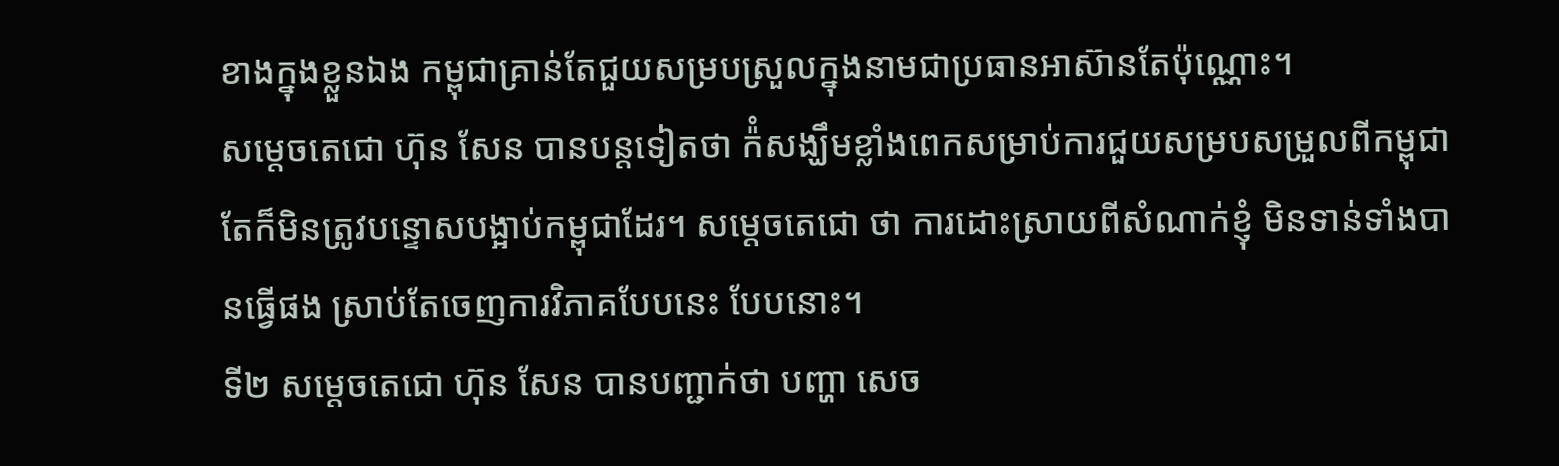ខាងក្នុងខ្លួនឯង កម្ពុជាគ្រាន់តែជួយសម្របស្រួលក្នុងនាមជាប្រធានអាស៊ានតែប៉ុណ្ណោះ។
សម្តេចតេជោ ហ៊ុន សែន បានបន្តទៀតថា ក៉ំសង្ឃឹមខ្លាំងពេកសម្រាប់ការជួយសម្របសម្រួលពីកម្ពុជា តែក៏មិនត្រូវបន្ទោសបង្អាប់កម្ពុជាដែរ។ សម្តេចតេជោ ថា ការដោះស្រាយពីសំណាក់ខ្ញ៉ំ មិនទាន់ទាំងបានធ្វើផង ស្រាប់តែចេញការវិភាគបែបនេះ បែបនោះ។
ទី២ សម្តេចតេជោ ហ៊ុន សែន បានបញ្ជាក់ថា បញ្ហា សេច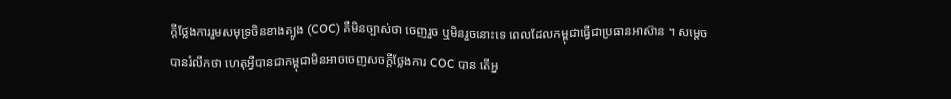ក្តីថ្លែងការរួមសមុទ្រចិនខាងត្បូង (COC) គឺមិនច្បាស់ថា ចេញរួច ឬមិនរួចនោះទេ ពេលដែលកម្ពុជាធ្វើជាប្រធានអាស៊ាន ។ សម្តេច បានរំលឹកថា ហេតុអ្វីបានជាកម្ពុជាមិនអាចចេញសចក្តីថ្លែងការ COC បាន តើអ្ន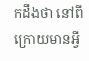កដឹងថា នៅពីក្រោយមានអ្វី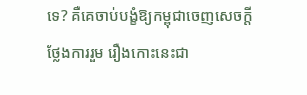ទេ? គឺគេចាប់បង្ខំឱ្យកម្ពុជាចេញសេចក្តីថ្លែងការរួម រឿងកោះនេះជា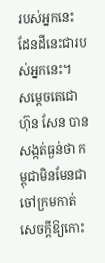របស់អ្នកនេះ ដែនដីនេះជារបស់អ្នកនេះ។
សម្តេចតេជោ ហ៊ុន សែន បានសង្កត់ធ្ងន់ថា កម្ពុជាមិនមែនជាចៅក្រមកាត់សេចក្តីឱ្យកោះ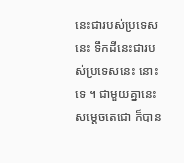នេះជារបស់ប្រទេសនេះ ទឹកដីនេះជារបស់ប្រទេសនេះ នោះទេ ។ ជាមួយគ្នានេះ សម្តេចតេជោ ក៏បាន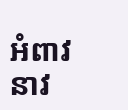អំពាវនាវ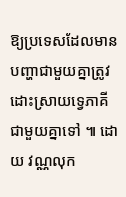ឱ្យប្រទេសដែលមានបញ្ហាជាមួយគ្នាត្រូវដោះស្រាយទ្វេភាគីជាមួយគ្នាទៅ ៕ ដោយ វណ្ណលុក